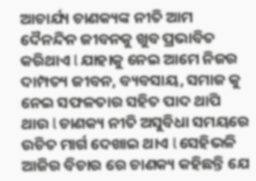ଆଚାର୍ଯ୍ୟ ଚାଣକ୍ୟଙ୍କ ନୀତି ଆମ ଦୈନନ୍ଦିନ ଜୀବନକୁ ଖୁବ ପ୍ରଭାବିତ କରିଥାଏ l ଯାହାକୁ ନେଇ ଆମେ ନିଜର ଦାମ୍ପତ୍ୟ ଜୀବନ, ବ୍ୟବସାୟ, ସମାଜ କୁ ନେଇ ସଫଳତାର ସହିତ ପାଦ ଥାପି ଥାଉ l ଚାଣକ୍ୟ ନୀତି ଅସୁବିଧା ସମୟରେ ଉଚିତ ମାର୍ଗ ଦେଖାଇ ଥାଏ l ସେହିଭଳି ଆଜିର ବିଚାର ରେ ଚାଣକ୍ୟ କହିଛନ୍ତି ଯେ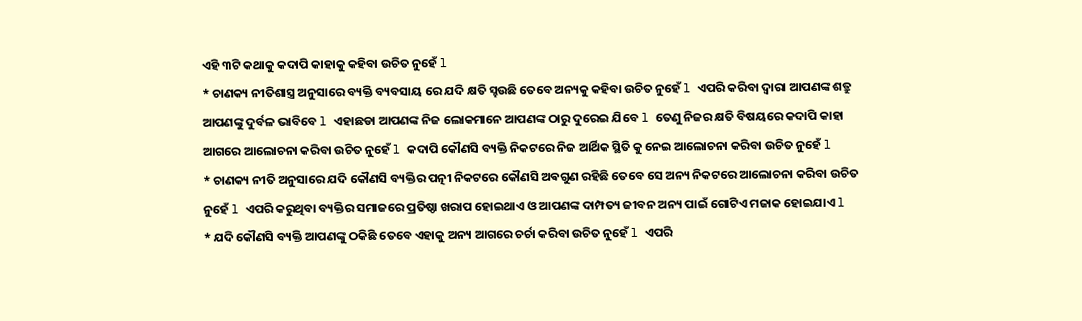ଏହି ୩ଟି କଥାକୁ କଦାପି କାହାକୁ କହିବା ଉଚିତ ନୁହେଁ l
* ଚାଣକ୍ୟ ନୀତିଶାସ୍ତ୍ର ଅନୁସାରେ ବ୍ୟକ୍ତି ବ୍ୟବସାୟ ରେ ଯଦି କ୍ଷତି ସ୍ହଉଛି ତେବେ ଅନ୍ୟକୁ କହିବା ଉଚିତ ନୁହେଁ l ଏପରି କରିବା ଦ୍ୱାରା ଆପଣଙ୍କ ଶତ୍ରୁ ଆପଣଙ୍କୁ ଦୁର୍ବଳ ଭାବିବେ l ଏହାଛଡା ଆପଣଙ୍କ ନିଜ ଲୋକମାନେ ଆପଣଙ୍କ ଠାରୁ ଦୁରେଇ ଯିବେ l ତେଣୁ ନିଜର କ୍ଷତି ବିଷୟରେ କଦାପି କାହା ଆଗରେ ଆଲୋଚନା କରିବା ଉଚିତ ନୁହେଁ l କଦାପି କୌଣସି ବ୍ୟକ୍ତି ନିକଟରେ ନିଜ ଆର୍ଥିକ ସ୍ଥିତି କୁ ନେଇ ଆଲୋଚନା କରିବା ଉଚିତ ନୁହେଁ l
* ଚାଣକ୍ୟ ନୀତି ଅନୁସାରେ ଯଦି କୌଣସି ବ୍ୟକ୍ତିର ପତ୍ନୀ ନିକଟରେ କୌଣସି ଅଵଗୁଣ ରହିଛି ତେବେ ସେ ଅନ୍ୟ ନିକଟରେ ଆଲୋଚନା କରିବା ଉଚିତ ନୁହେଁ l ଏପରି କରୁଥିବା ବ୍ୟକ୍ତିର ସମାଜରେ ପ୍ରତିଷ୍ଠା ଖରାପ ହୋଇଥାଏ ଓ ଆପଣଙ୍କ ଦାମ୍ପତ୍ୟ ଜୀବନ ଅନ୍ୟ ପାଇଁ ଗୋଟିଏ ମଜାକ ହୋଇଯାଏ l
* ଯଦି କୌଣସି ବ୍ୟକ୍ତି ଆପଣଙ୍କୁ ଠକିଛି ତେବେ ଏହାକୁ ଅନ୍ୟ ଆଗରେ ଚର୍ଚା କରିବା ଉଚିତ ନୁହେଁ l ଏପରି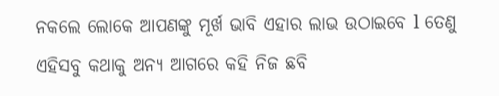ନକଲେ ଲୋକେ ଆପଣଙ୍କୁ ମୂର୍ଖ ଭାବି ଏହାର ଲାଭ ଉଠାଇବେ l ତେଣୁ ଏହିସବୁ କଥାକୁ ଅନ୍ୟ ଆଗରେ କହି ନିଜ ଛବି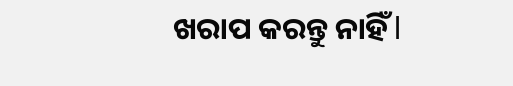ଖରାପ କରନ୍ତୁ ନାହିଁ l